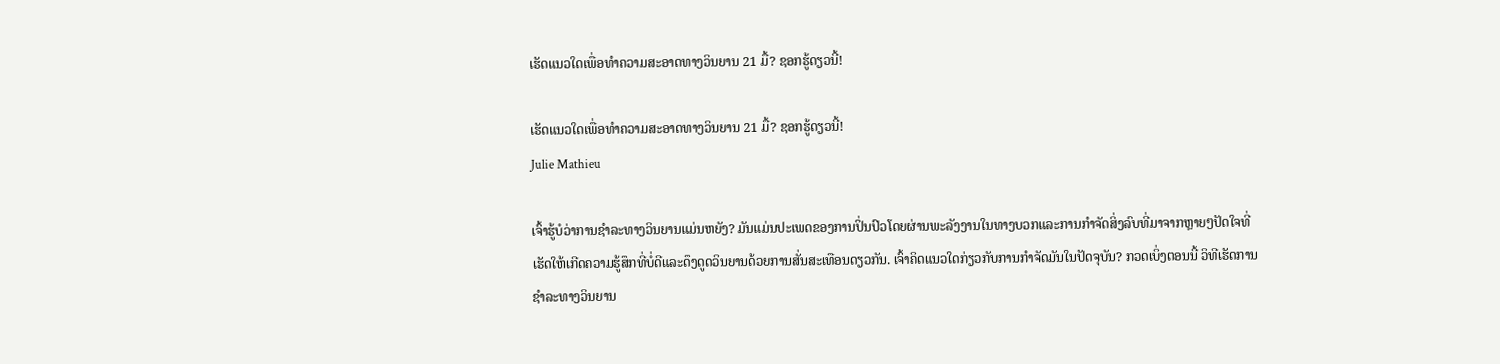ເຮັດແນວໃດເພື່ອທໍາຄວາມສະອາດທາງວິນຍານ 21 ມື້? ຊອກຮູ້ດຽວນີ້!

ເຮັດແນວໃດເພື່ອທໍາຄວາມສະອາດທາງວິນຍານ 21 ມື້? ຊອກຮູ້ດຽວນີ້!
Julie Mathieu

ເຈົ້າຮູ້ບໍວ່າການຊໍາລະທາງວິນຍານແມ່ນຫຍັງ? ມັນແມ່ນປະເພດຂອງການປິ່ນປົວໂດຍຜ່ານພະລັງງານໃນທາງບວກແລະການກໍາຈັດສິ່ງລົບທີ່ມາຈາກຫຼາຍໆປັດໃຈທີ່ເຮັດໃຫ້ເກີດຄວາມຮູ້ສຶກທີ່ບໍ່ດີແລະດຶງດູດວິນຍານດ້ວຍການສັ່ນສະເທືອນດຽວກັນ. ເຈົ້າຄິດແນວໃດກ່ຽວກັບການກໍາຈັດມັນໃນປັດຈຸບັນ? ກວດເບິ່ງຕອນນີ້ ວິທີເຮັດການຊໍາລະທາງວິນຍານ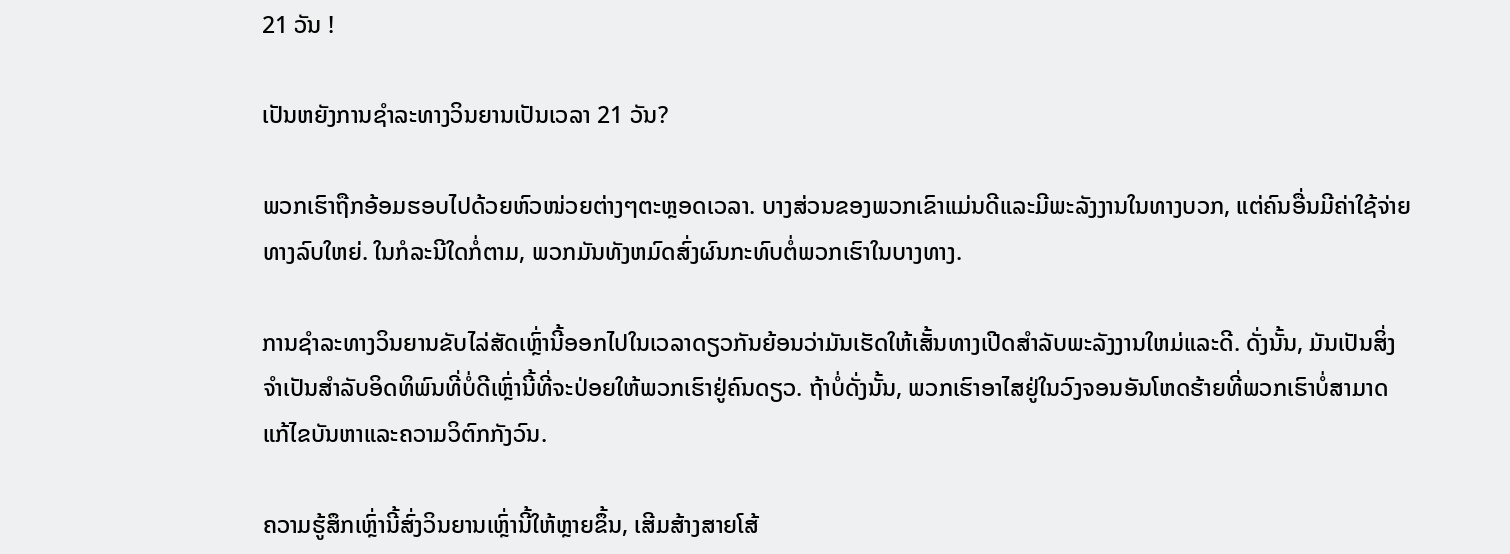21 ວັນ !

ເປັນຫຍັງການຊໍາລະທາງວິນຍານເປັນເວລາ 21 ວັນ?

ພວກເຮົາຖືກອ້ອມຮອບໄປດ້ວຍຫົວໜ່ວຍຕ່າງໆຕະຫຼອດເວລາ. ບາງສ່ວນຂອງພວກເຂົາແມ່ນດີແລະມີພະລັງງານໃນທາງບວກ, ແຕ່ຄົນອື່ນມີຄ່າໃຊ້ຈ່າຍທາງລົບໃຫຍ່. ໃນກໍລະນີໃດກໍ່ຕາມ, ພວກມັນທັງຫມົດສົ່ງຜົນກະທົບຕໍ່ພວກເຮົາໃນບາງທາງ.

ການຊໍາລະທາງວິນຍານຂັບໄລ່ສັດເຫຼົ່ານີ້ອອກໄປໃນເວລາດຽວກັນຍ້ອນວ່າມັນເຮັດໃຫ້ເສັ້ນທາງເປີດສໍາລັບພະລັງງານໃຫມ່ແລະດີ. ດັ່ງນັ້ນ, ມັນເປັນສິ່ງຈໍາເປັນສໍາລັບອິດທິພົນທີ່ບໍ່ດີເຫຼົ່ານີ້ທີ່ຈະປ່ອຍໃຫ້ພວກເຮົາຢູ່ຄົນດຽວ. ຖ້າບໍ່ດັ່ງນັ້ນ, ພວກເຮົາອາໄສຢູ່ໃນວົງຈອນອັນໂຫດຮ້າຍທີ່ພວກເຮົາບໍ່ສາມາດແກ້ໄຂບັນຫາແລະຄວາມວິຕົກກັງວົນ.

ຄວາມຮູ້ສຶກເຫຼົ່ານີ້ສົ່ງວິນຍານເຫຼົ່ານີ້ໃຫ້ຫຼາຍຂຶ້ນ, ເສີມສ້າງສາຍໂສ້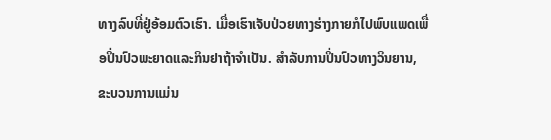ທາງລົບທີ່ຢູ່ອ້ອມຕົວເຮົາ. ເມື່ອເຮົາເຈັບປ່ວຍທາງຮ່າງກາຍກໍໄປພົບແພດເພື່ອປິ່ນປົວພະຍາດແລະກິນຢາຖ້າຈຳເປັນ. ສໍາລັບການປິ່ນປົວທາງວິນຍານ, ຂະບວນການແມ່ນ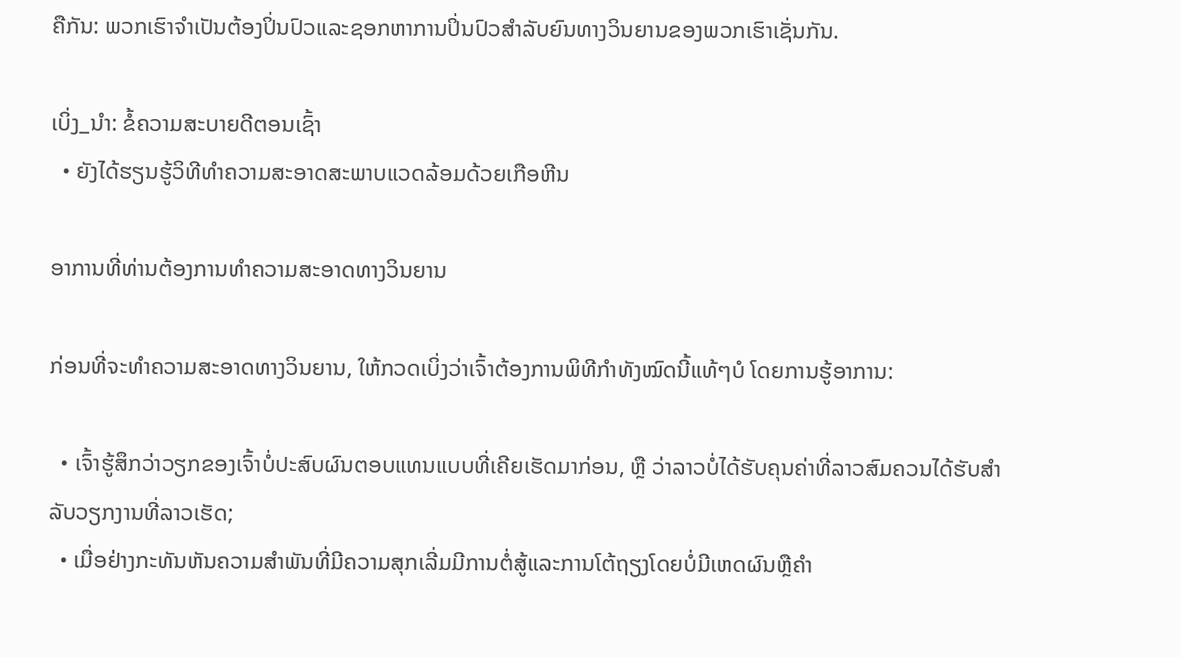ຄືກັນ: ພວກເຮົາຈໍາເປັນຕ້ອງປິ່ນປົວແລະຊອກຫາການປິ່ນປົວສໍາລັບຍົນທາງວິນຍານຂອງພວກເຮົາເຊັ່ນກັນ.

ເບິ່ງ_ນຳ: ຂໍ້ຄວາມສະບາຍດີຕອນເຊົ້າ
  • ຍັງໄດ້ຮຽນຮູ້ວິທີທໍາຄວາມສະອາດສະພາບແວດລ້ອມດ້ວຍເກືອຫີນ

ອາການທີ່ທ່ານຕ້ອງການທໍາຄວາມສະອາດທາງວິນຍານ

ກ່ອນທີ່ຈະທຳຄວາມສະອາດທາງວິນຍານ, ໃຫ້ກວດເບິ່ງວ່າເຈົ້າຕ້ອງການພິທີກຳທັງໝົດນີ້ແທ້ໆບໍ ໂດຍການຮູ້ອາການ:

  • ເຈົ້າຮູ້ສຶກວ່າວຽກຂອງເຈົ້າບໍ່ປະສົບຜົນຕອບແທນແບບທີ່ເຄີຍເຮັດມາກ່ອນ, ຫຼື ວ່າລາວບໍ່ໄດ້ຮັບຄຸນຄ່າທີ່ລາວສົມຄວນໄດ້ຮັບສໍາລັບວຽກງານທີ່ລາວເຮັດ;
  • ເມື່ອຢ່າງກະທັນຫັນຄວາມສໍາພັນທີ່ມີຄວາມສຸກເລີ່ມມີການຕໍ່ສູ້ແລະການໂຕ້ຖຽງໂດຍບໍ່ມີເຫດຜົນຫຼືຄໍາ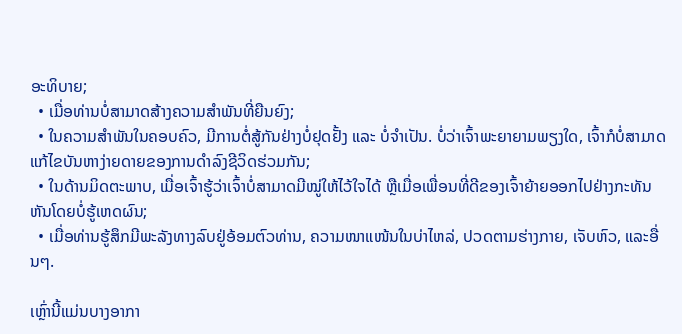ອະທິບາຍ;
  • ເມື່ອທ່ານບໍ່ສາມາດສ້າງຄວາມສໍາພັນທີ່ຍືນຍົງ;
  • ໃນຄວາມສຳພັນໃນຄອບຄົວ, ມີການຕໍ່ສູ້ກັນຢ່າງບໍ່ຢຸດຢັ້ງ ແລະ ບໍ່ຈຳເປັນ. ບໍ່ວ່າເຈົ້າພະຍາຍາມພຽງໃດ, ເຈົ້າກໍບໍ່ສາມາດແກ້ໄຂບັນຫາງ່າຍດາຍຂອງການດໍາລົງຊີວິດຮ່ວມກັນ;
  • ໃນດ້ານມິດຕະພາບ, ເມື່ອເຈົ້າຮູ້ວ່າເຈົ້າບໍ່ສາມາດມີໝູ່ໃຫ້ໄວ້ໃຈໄດ້ ຫຼືເມື່ອເພື່ອນທີ່ດີຂອງເຈົ້າຍ້າຍອອກໄປຢ່າງກະທັນຫັນໂດຍບໍ່ຮູ້ເຫດຜົນ;
  • ເມື່ອທ່ານຮູ້ສຶກມີພະລັງທາງລົບຢູ່ອ້ອມຕົວທ່ານ, ຄວາມໜາແໜ້ນໃນບ່າໄຫລ່, ປວດຕາມຮ່າງກາຍ, ເຈັບຫົວ, ແລະອື່ນໆ.

ເຫຼົ່ານີ້ແມ່ນບາງອາກາ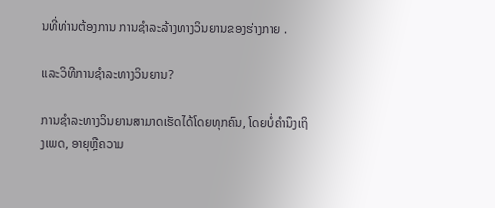ນທີ່ທ່ານຕ້ອງການ ການຊໍາລະລ້າງທາງວິນຍານຂອງຮ່າງກາຍ .

ແລະວິທີການຊໍາລະທາງວິນຍານ?

ການຊໍາລະທາງວິນຍານສາມາດເຮັດໄດ້ໂດຍທຸກຄົນ, ໂດຍບໍ່ຄໍານຶງເຖິງເພດ, ອາຍຸຫຼືຄວາມ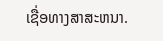ເຊື່ອທາງສາສະຫນາ.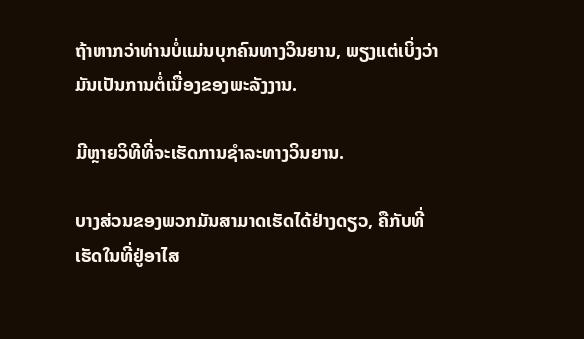ຖ້າຫາກວ່າທ່ານບໍ່ແມ່ນບຸກຄົນທາງວິນຍານ, ພຽງແຕ່ເບິ່ງວ່າມັນເປັນການຕໍ່ເນື່ອງຂອງພະລັງງານ.

ມີຫຼາຍວິທີທີ່ຈະເຮັດການຊໍາລະທາງວິນຍານ.

ບາງສ່ວນຂອງພວກມັນສາມາດເຮັດໄດ້ຢ່າງດຽວ, ຄືກັບທີ່ເຮັດໃນທີ່ຢູ່ອາໄສ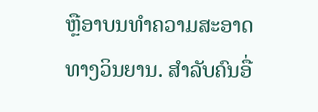ຫຼືອາບນທໍາຄວາມສະອາດທາງວິນຍານ. ສໍາລັບຄົນອື່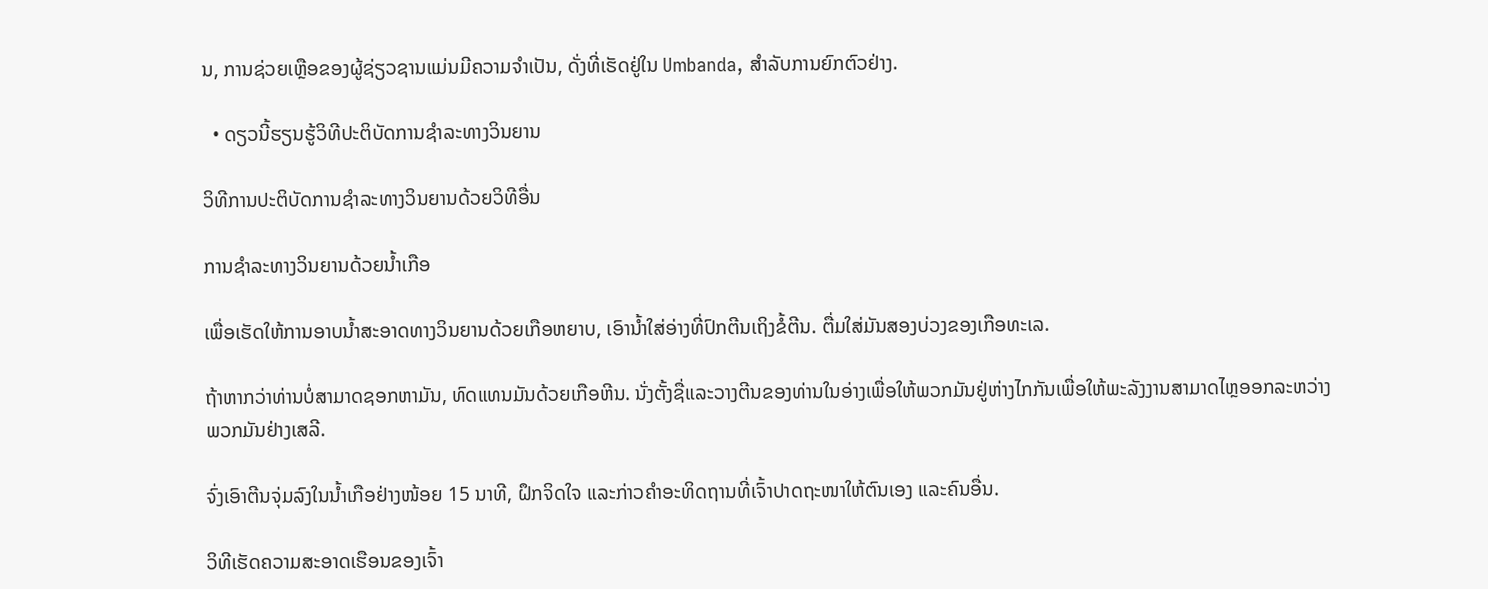ນ, ການຊ່ວຍເຫຼືອຂອງຜູ້ຊ່ຽວຊານແມ່ນມີຄວາມຈໍາເປັນ, ດັ່ງທີ່ເຮັດຢູ່ໃນ Umbanda, ສໍາລັບການຍົກຕົວຢ່າງ.

  • ດຽວນີ້ຮຽນຮູ້ວິທີປະຕິບັດການຊໍາລະທາງວິນຍານ

ວິທີການປະຕິບັດການຊໍາລະທາງວິນຍານດ້ວຍວິທີອື່ນ

ການຊໍາລະທາງວິນຍານດ້ວຍນ້ຳເກືອ

ເພື່ອເຮັດໃຫ້ການອາບນໍ້າສະອາດທາງວິນຍານດ້ວຍເກືອຫຍາບ, ເອົານໍ້າໃສ່ອ່າງທີ່ປົກຕີນເຖິງຂໍ້ຕີນ. ຕື່ມໃສ່ມັນສອງບ່ວງຂອງເກືອທະເລ.

ຖ້າຫາກວ່າທ່ານບໍ່ສາມາດຊອກຫາມັນ, ທົດແທນມັນດ້ວຍເກືອຫີນ. ນັ່ງຕັ້ງຊື່ແລະວາງຕີນຂອງທ່ານໃນອ່າງເພື່ອໃຫ້ພວກມັນຢູ່ຫ່າງໄກກັນເພື່ອໃຫ້ພະລັງງານສາມາດໄຫຼອອກລະຫວ່າງພວກມັນຢ່າງເສລີ.

ຈົ່ງເອົາຕີນຈຸ່ມລົງໃນນໍ້າເກືອຢ່າງໜ້ອຍ 15 ນາທີ, ຝຶກຈິດໃຈ ແລະກ່າວຄຳອະທິດຖານທີ່ເຈົ້າປາດຖະໜາໃຫ້ຕົນເອງ ແລະຄົນອື່ນ.

ວິທີເຮັດຄວາມສະອາດເຮືອນຂອງເຈົ້າ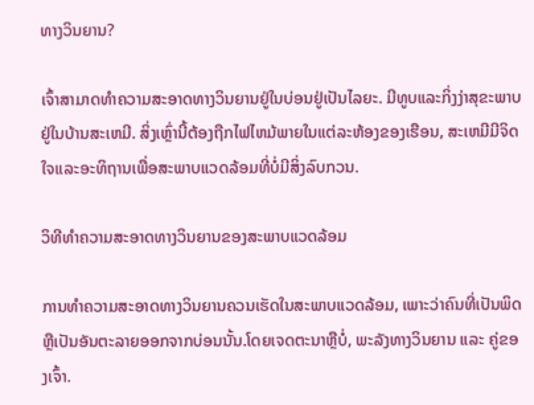ທາງວິນຍານ?

ເຈົ້າສາມາດທໍາຄວາມສະອາດທາງວິນຍານຢູ່ໃນບ່ອນຢູ່ເປັນໄລຍະ. ມີທູບແລະກິ່ງງ່າສຸຂະພາບຢູ່ໃນບ້ານສະເຫມີ. ສິ່ງເຫຼົ່ານີ້ຕ້ອງຖືກໄຟໄຫມ້ພາຍໃນແຕ່ລະຫ້ອງຂອງເຮືອນ, ສະເຫມີມີຈິດໃຈແລະອະທິຖານເພື່ອສະພາບແວດລ້ອມທີ່ບໍ່ມີສິ່ງລົບກວນ.

ວິທີທໍາຄວາມສະອາດທາງວິນຍານຂອງສະພາບແວດລ້ອມ

ການທໍາຄວາມສະອາດທາງວິນຍານຄວນເຮັດໃນສະພາບແວດລ້ອມ, ເພາະວ່າຄົນທີ່ເປັນພິດ ຫຼືເປັນອັນຕະລາຍອອກຈາກບ່ອນນັ້ນ.ໂດຍເຈດຕະນາຫຼືບໍ່, ພະລັງທາງວິນຍານ ແລະ ຄູ່ຂອງເຈົ້າ.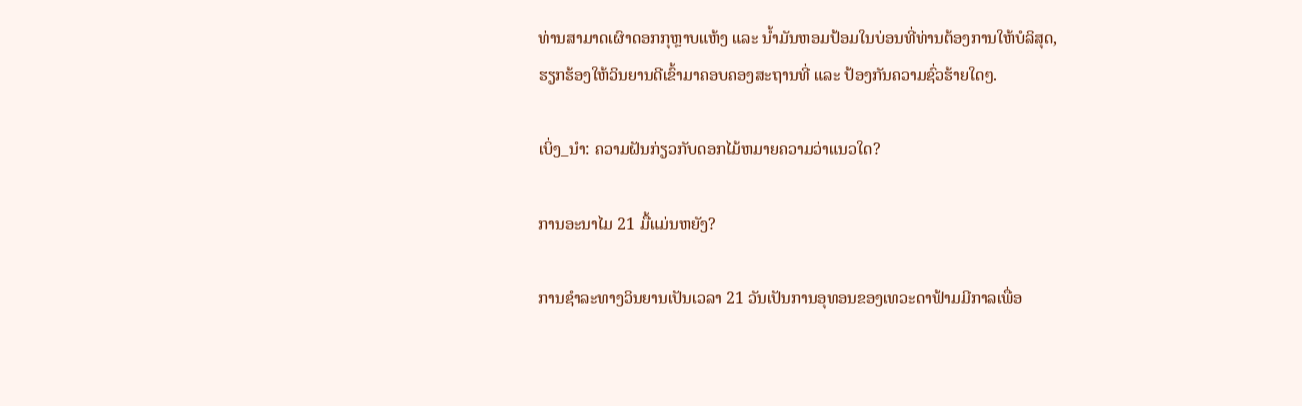ທ່ານສາມາດເຜົາດອກກຸຫຼາບແຫ້ງ ແລະ ນ້ຳມັນຫອມປ້ອມໃນບ່ອນທີ່ທ່ານຕ້ອງການໃຫ້ບໍລິສຸດ, ຮຽກຮ້ອງໃຫ້ວິນຍານດີເຂົ້າມາຄອບຄອງສະຖານທີ່ ແລະ ປ້ອງກັນຄວາມຊົ່ວຮ້າຍໃດໆ.

ເບິ່ງ_ນຳ: ຄວາມຝັນກ່ຽວກັບດອກໄມ້ຫມາຍຄວາມວ່າແນວໃດ?

ການອະນາໄມ 21 ມື້ແມ່ນຫຍັງ?

ການຊໍາລະທາງວິນຍານເປັນເວລາ 21 ວັນເປັນການອຸທອນຂອງເທວະດາຟ້າມມີກາລເພື່ອ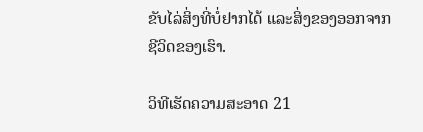ຂັບໄລ່ສິ່ງທີ່ບໍ່ຢາກໄດ້ ແລະສິ່ງຂອງອອກຈາກຊີວິດຂອງເຮົາ.

ວິທີເຮັດຄວາມສະອາດ 21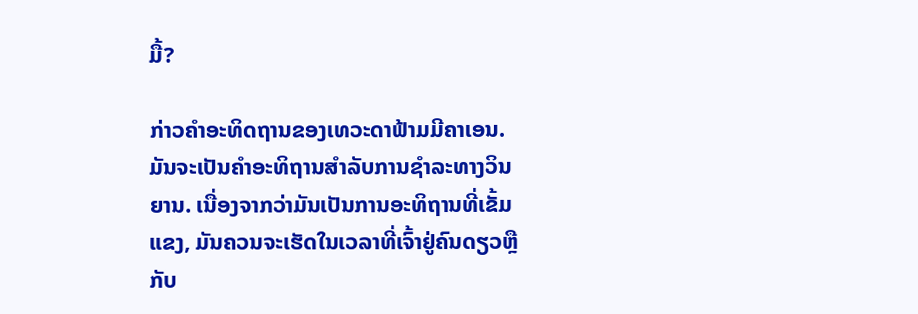ມື້?

ກ່າວຄຳອະທິດຖານຂອງເທວະດາຟ້າມມີຄາເອນ. ມັນຈະເປັນຄໍາອະທິຖານສໍາລັບການຊໍາລະທາງວິນຍານ. ເນື່ອງຈາກວ່າມັນເປັນການອະທິຖານທີ່ເຂັ້ມແຂງ, ມັນຄວນຈະເຮັດໃນເວລາທີ່ເຈົ້າຢູ່ຄົນດຽວຫຼືກັບ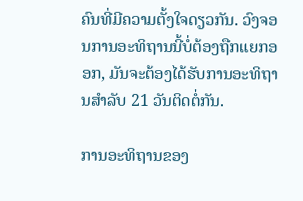ຄົນທີ່ມີຄວາມຕັ້ງໃຈດຽວກັນ. ວົງຈອນການອະທິຖານນີ້ບໍ່ຕ້ອງຖືກແຍກອອກ, ມັນຈະຕ້ອງໄດ້ຮັບການອະທິຖານສໍາລັບ 21 ວັນຕິດຕໍ່ກັນ.

ການອະທິຖານຂອງ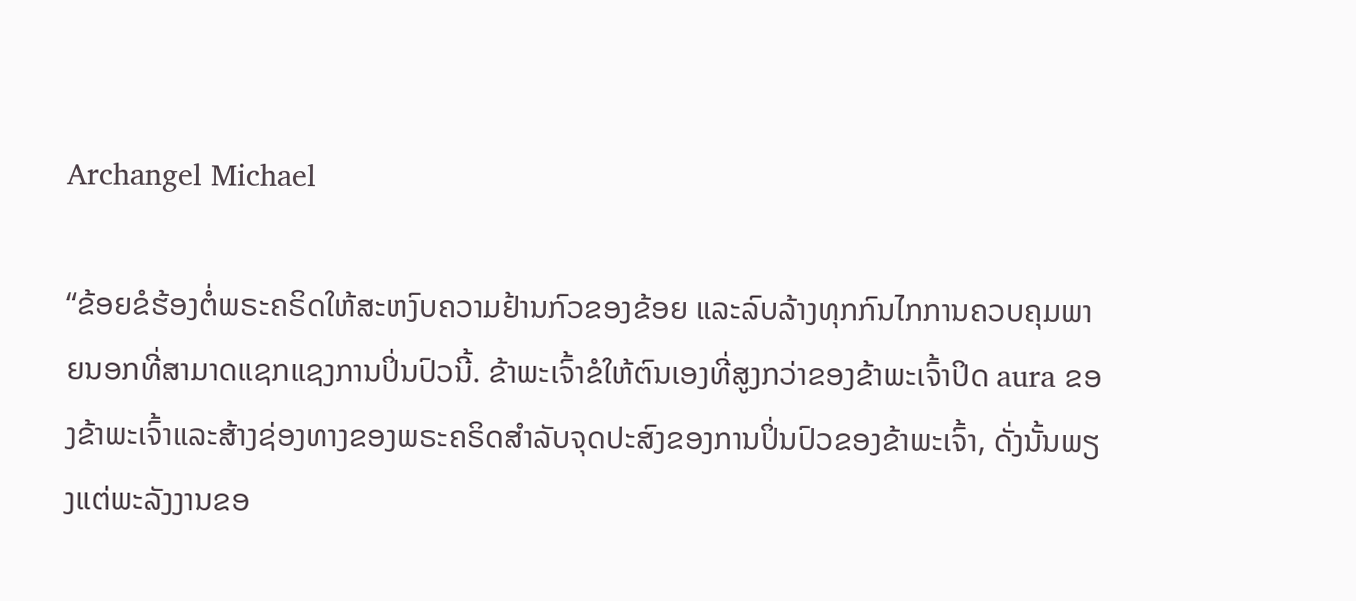Archangel Michael

“ຂ້ອຍຂໍຮ້ອງຕໍ່ພຣະຄຣິດໃຫ້ສະຫງົບຄວາມຢ້ານກົວຂອງຂ້ອຍ ແລະລົບລ້າງທຸກກົນໄກການຄວບຄຸມພາຍນອກທີ່ສາມາດແຊກແຊງການປິ່ນປົວນີ້. ຂ້າພະເຈົ້າຂໍໃຫ້ຕົນເອງທີ່ສູງກວ່າຂອງຂ້າພະເຈົ້າປິດ aura ຂອງຂ້າພະເຈົ້າແລະສ້າງຊ່ອງທາງຂອງພຣະຄຣິດສໍາລັບຈຸດປະສົງຂອງການປິ່ນປົວຂອງຂ້າພະເຈົ້າ, ດັ່ງນັ້ນພຽງແຕ່ພະລັງງານຂອ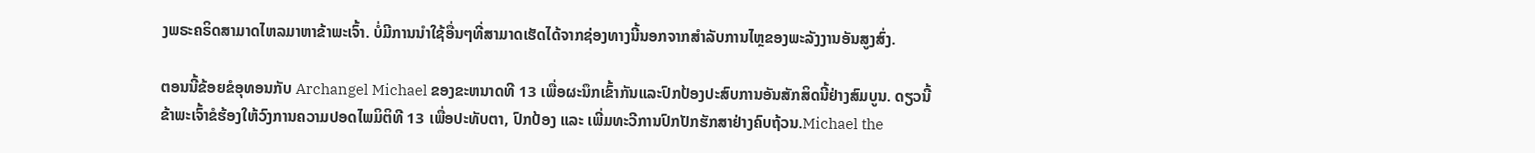ງພຣະຄຣິດສາມາດໄຫລມາຫາຂ້າພະເຈົ້າ. ບໍ່ມີການນໍາໃຊ້ອື່ນໆທີ່ສາມາດເຮັດໄດ້ຈາກຊ່ອງທາງນີ້ນອກຈາກສໍາລັບການໄຫຼຂອງພະລັງງານອັນສູງສົ່ງ.

ຕອນນີ້ຂ້ອຍຂໍອຸທອນກັບ Archangel Michael ຂອງຂະຫນາດທີ 13 ເພື່ອຜະນຶກເຂົ້າກັນແລະປົກປ້ອງປະສົບການອັນສັກສິດນີ້ຢ່າງສົມບູນ. ດຽວນີ້ຂ້າພະເຈົ້າຂໍຮ້ອງໃຫ້ວົງການຄວາມປອດໄພມິຕິທີ 13 ເພື່ອປະທັບຕາ, ປົກປ້ອງ ແລະ ເພີ່ມທະວີການປົກປັກຮັກສາຢ່າງຄົບຖ້ວນ.Michael the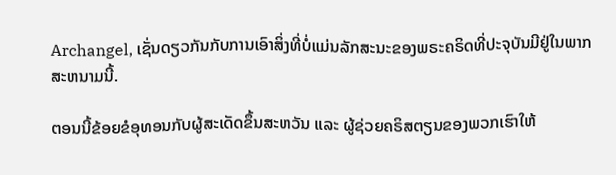Archangel, ເຊັ່ນດຽວກັນກັບການເອົາສິ່ງທີ່ບໍ່ແມ່ນລັກສະນະຂອງພຣະຄຣິດທີ່ປະຈຸບັນມີຢູ່ໃນພາກສະຫນາມນີ້.

ຕອນນີ້ຂ້ອຍຂໍອຸທອນກັບຜູ້ສະເດັດຂຶ້ນສະຫວັນ ແລະ ຜູ້ຊ່ວຍຄຣິສຕຽນຂອງພວກເຮົາໃຫ້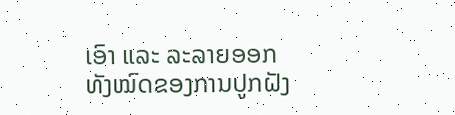ເອົາ ແລະ ລະລາຍອອກທັງໝົດຂອງການປູກຝັງ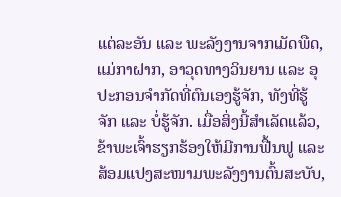ແຕ່ລະອັນ ແລະ ພະລັງງານຈາກເມັດພືດ, ແມ່ກາຝາກ, ອາວຸດທາງວິນຍານ ແລະ ອຸປະກອນຈຳກັດທີ່ຕົນເອງຮູ້ຈັກ, ທັງທີ່ຮູ້ຈັກ ແລະ ບໍ່ຮູ້ຈັກ. ເມື່ອສິ່ງນີ້ສຳເລັດແລ້ວ, ຂ້າພະເຈົ້າຮຽກຮ້ອງໃຫ້ມີການຟື້ນຟູ ແລະສ້ອມແປງສະໜາມພະລັງງານຕົ້ນສະບັບ,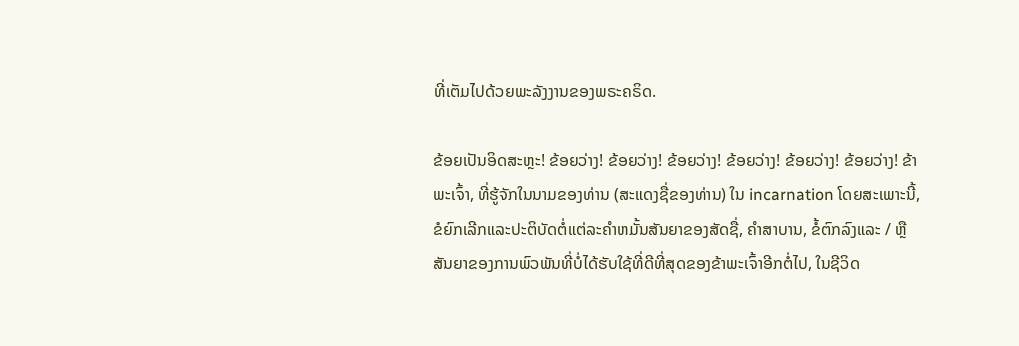ທີ່ເຕັມໄປດ້ວຍພະລັງງານຂອງພຣະຄຣິດ.

ຂ້ອຍເປັນອິດສະຫຼະ! ຂ້ອຍວ່າງ! ຂ້ອຍວ່າງ! ຂ້ອຍວ່າງ! ຂ້ອຍວ່າງ! ຂ້ອຍວ່າງ! ຂ້ອຍວ່າງ! ຂ້າພະເຈົ້າ, ທີ່ຮູ້ຈັກໃນນາມຂອງທ່ານ (ສະແດງຊື່ຂອງທ່ານ) ໃນ incarnation ໂດຍສະເພາະນີ້, ຂໍຍົກເລີກແລະປະຕິບັດຕໍ່ແຕ່ລະຄໍາຫມັ້ນສັນຍາຂອງສັດຊື່, ຄໍາສາບານ, ຂໍ້ຕົກລົງແລະ / ຫຼືສັນຍາຂອງການພົວພັນທີ່ບໍ່ໄດ້ຮັບໃຊ້ທີ່ດີທີ່ສຸດຂອງຂ້າພະເຈົ້າອີກຕໍ່ໄປ, ໃນຊີວິດ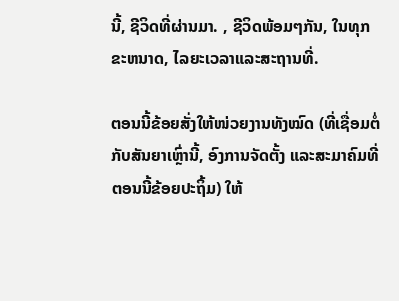ນີ້, ຊີວິດທີ່ຜ່ານມາ. , ຊີວິດພ້ອມໆກັນ, ໃນທຸກຂະຫນາດ, ໄລຍະເວລາແລະສະຖານທີ່.

ຕອນນີ້ຂ້ອຍສັ່ງໃຫ້ໜ່ວຍງານທັງໝົດ (ທີ່ເຊື່ອມຕໍ່ກັບສັນຍາເຫຼົ່ານີ້, ອົງການຈັດຕັ້ງ ແລະສະມາຄົມທີ່ຕອນນີ້ຂ້ອຍປະຖິ້ມ) ໃຫ້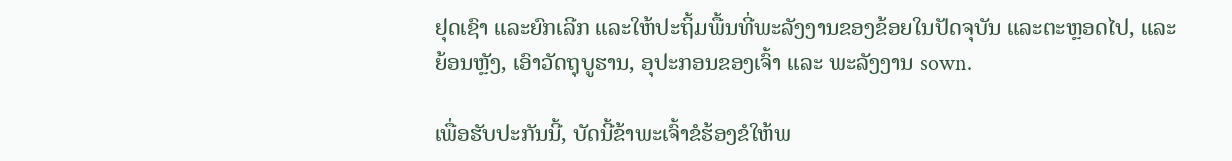ຢຸດເຊົາ ແລະຍົກເລີກ ແລະໃຫ້ປະຖິ້ມພື້ນທີ່ພະລັງງານຂອງຂ້ອຍໃນປັດຈຸບັນ ແລະຕະຫຼອດໄປ, ແລະຍ້ອນຫຼັງ, ເອົາວັດຖຸບູຮານ, ອຸປະກອນຂອງເຈົ້າ ແລະ ພະລັງງານ sown.

ເພື່ອຮັບປະກັນນີ້, ບັດນີ້ຂ້າພະເຈົ້າຂໍຮ້ອງຂໍໃຫ້ພ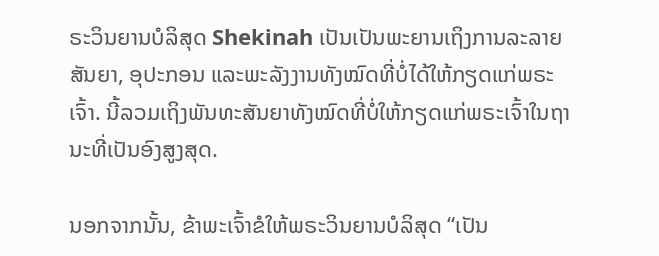ຣະວິນຍານບໍລິສຸດ Shekinah ເປັນເປັນພະຍານເຖິງການລະລາຍສັນຍາ, ອຸປະກອນ ແລະພະລັງງານທັງໝົດທີ່ບໍ່ໄດ້ໃຫ້ກຽດແກ່ພຣະເຈົ້າ. ນີ້ລວມເຖິງພັນທະສັນຍາທັງໝົດທີ່ບໍ່ໃຫ້ກຽດແກ່ພຣະເຈົ້າໃນຖານະທີ່ເປັນອົງສູງສຸດ.

ນອກຈາກນັ້ນ, ຂ້າພະເຈົ້າຂໍໃຫ້ພຣະວິນຍານບໍລິສຸດ “ເປັນ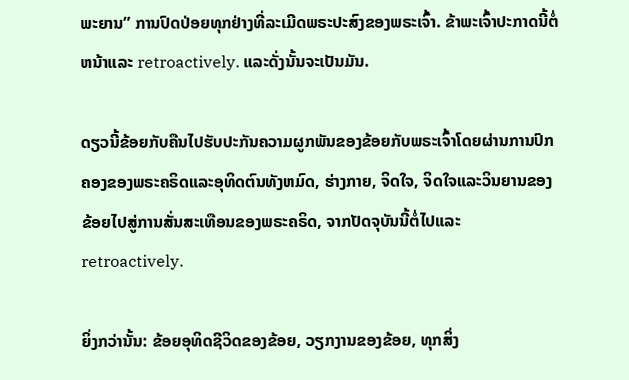ພະຍານ” ການປົດປ່ອຍທຸກຢ່າງທີ່ລະເມີດພຣະປະສົງຂອງພຣະເຈົ້າ. ຂ້າພະເຈົ້າປະກາດນີ້ຕໍ່ຫນ້າແລະ retroactively. ແລະດັ່ງນັ້ນຈະເປັນມັນ.

ດຽວນີ້ຂ້ອຍກັບຄືນໄປຮັບປະກັນຄວາມຜູກພັນຂອງຂ້ອຍກັບພຣະເຈົ້າໂດຍຜ່ານການປົກຄອງຂອງພຣະຄຣິດແລະອຸທິດຕົນທັງຫມົດ, ຮ່າງກາຍ, ຈິດໃຈ, ຈິດໃຈແລະວິນຍານຂອງຂ້ອຍໄປສູ່ການສັ່ນສະເທືອນຂອງພຣະຄຣິດ, ຈາກປັດຈຸບັນນີ້ຕໍ່ໄປແລະ retroactively.

ຍິ່ງກວ່ານັ້ນ: ຂ້ອຍອຸທິດຊີວິດຂອງຂ້ອຍ, ວຽກງານຂອງຂ້ອຍ, ທຸກສິ່ງ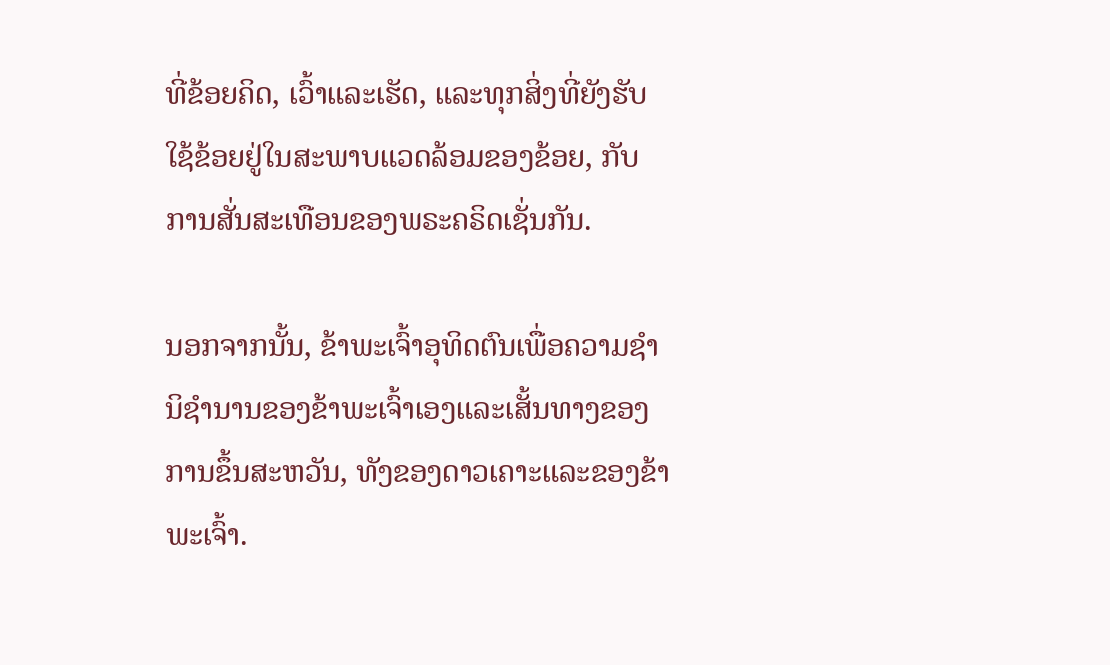ທີ່ຂ້ອຍຄິດ, ເວົ້າແລະເຮັດ, ແລະທຸກສິ່ງທີ່ຍັງຮັບໃຊ້ຂ້ອຍຢູ່ໃນສະພາບແວດລ້ອມຂອງຂ້ອຍ, ກັບການສັ່ນສະເທືອນຂອງພຣະຄຣິດເຊັ່ນກັນ.

ນອກຈາກນັ້ນ, ຂ້າພະເຈົ້າອຸທິດຕົນເພື່ອຄວາມຊໍານິຊໍານານຂອງຂ້າພະເຈົ້າເອງແລະເສັ້ນທາງຂອງການຂຶ້ນສະຫວັນ, ທັງຂອງດາວເຄາະແລະຂອງຂ້າພະເຈົ້າ.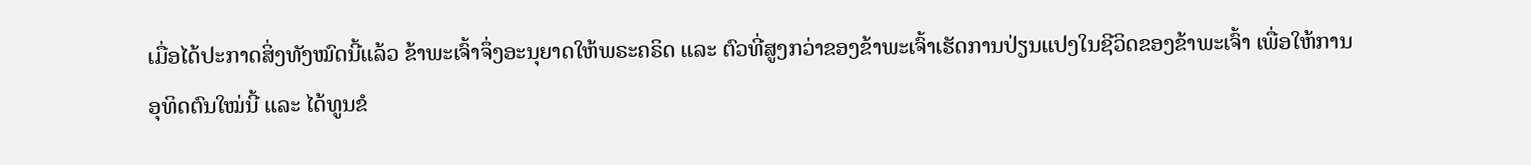ເມື່ອໄດ້ປະກາດສິ່ງທັງໝົດນີ້ແລ້ວ ຂ້າພະເຈົ້າຈຶ່ງອະນຸຍາດໃຫ້ພຣະຄຣິດ ແລະ ຕົວທີ່ສູງກວ່າຂອງຂ້າພະເຈົ້າເຮັດການປ່ຽນແປງໃນຊີວິດຂອງຂ້າພະເຈົ້າ ເພື່ອໃຫ້ການອຸທິດຕົນໃໝ່ນີ້ ແລະ ໄດ້ທູນຂໍ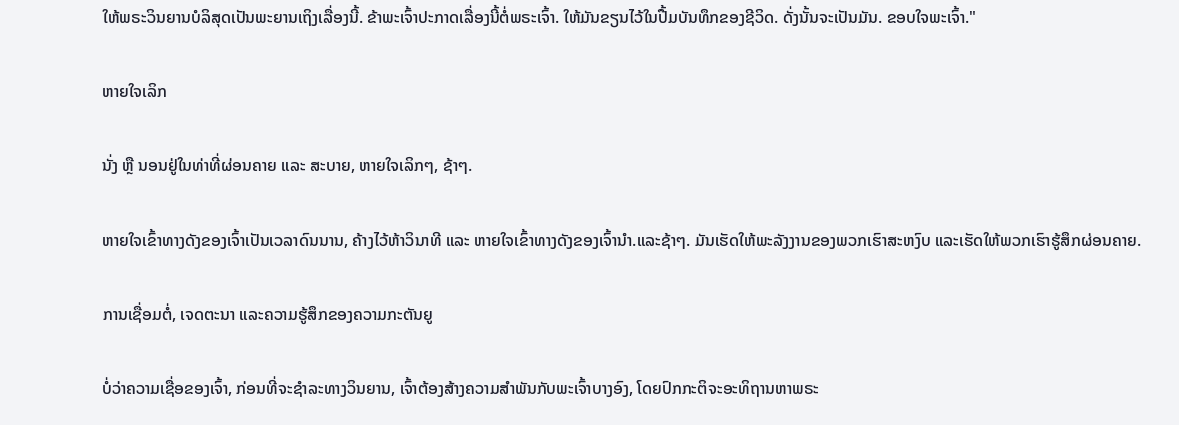ໃຫ້ພຣະວິນຍານບໍລິສຸດເປັນພະຍານເຖິງເລື່ອງນີ້. ຂ້າພະເຈົ້າປະກາດເລື່ອງນີ້ຕໍ່ພຣະເຈົ້າ. ໃຫ້ມັນຂຽນໄວ້ໃນປື້ມບັນທຶກຂອງຊີວິດ. ດັ່ງນັ້ນຈະເປັນມັນ. ຂອບໃຈພະເຈົ້າ."

ຫາຍໃຈເລິກ

ນັ່ງ ຫຼື ນອນຢູ່ໃນທ່າທີ່ຜ່ອນຄາຍ ແລະ ສະບາຍ, ຫາຍໃຈເລິກໆ, ຊ້າໆ.

ຫາຍໃຈເຂົ້າທາງດັງຂອງເຈົ້າເປັນເວລາດົນນານ, ຄ້າງໄວ້ຫ້າວິນາທີ ແລະ ຫາຍໃຈເຂົ້າທາງດັງຂອງເຈົ້ານຳ.ແລະຊ້າໆ. ມັນເຮັດໃຫ້ພະລັງງານຂອງພວກເຮົາສະຫງົບ ແລະເຮັດໃຫ້ພວກເຮົາຮູ້ສຶກຜ່ອນຄາຍ.

ການເຊື່ອມຕໍ່, ເຈດຕະນາ ແລະຄວາມຮູ້ສຶກຂອງຄວາມກະຕັນຍູ

ບໍ່ວ່າຄວາມເຊື່ອຂອງເຈົ້າ, ກ່ອນທີ່ຈະຊໍາລະທາງວິນຍານ, ເຈົ້າຕ້ອງສ້າງຄວາມສໍາພັນກັບພະເຈົ້າບາງອົງ, ໂດຍປົກກະຕິຈະອະທິຖານຫາພຣະ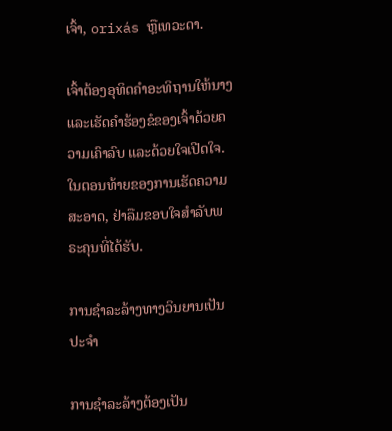ເຈົ້າ, orixás ຫຼືເທວະດາ.

ເຈົ້າຕ້ອງອຸທິດຄຳອະທິຖານໃຫ້ນາງ ແລະເຮັດຄຳຮ້ອງຂໍຂອງເຈົ້າດ້ວຍຄວາມເຄົາລົບ ແລະດ້ວຍໃຈເປີດໃຈ. ໃນຕອນທ້າຍຂອງການເຮັດຄວາມສະອາດ, ຢ່າລືມຂອບໃຈສໍາລັບພຣະຄຸນທີ່ໄດ້ຮັບ.

ການຊຳລະລ້າງທາງວິນຍານເປັນປະຈຳ

ການຊຳລະລ້າງຕ້ອງເປັນ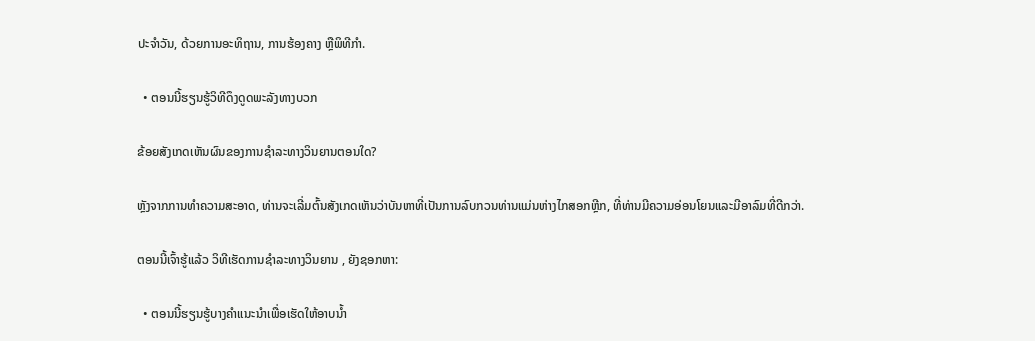ປະຈຳວັນ, ດ້ວຍການອະທິຖານ, ການຮ້ອງຄາງ ຫຼືພິທີກຳ.

  • ຕອນນີ້ຮຽນຮູ້ວິທີດຶງດູດພະລັງທາງບວກ

ຂ້ອຍສັງເກດເຫັນຜົນຂອງການຊໍາລະທາງວິນຍານຕອນໃດ?

ຫຼັງຈາກການທໍາຄວາມສະອາດ, ທ່ານຈະເລີ່ມຕົ້ນສັງເກດເຫັນວ່າບັນຫາທີ່ເປັນການລົບກວນທ່ານແມ່ນຫ່າງໄກສອກຫຼີກ, ທີ່ທ່ານມີຄວາມອ່ອນໂຍນແລະມີອາລົມທີ່ດີກວ່າ.

ຕອນນີ້ເຈົ້າຮູ້ແລ້ວ ວິທີເຮັດການຊໍາລະທາງວິນຍານ , ຍັງຊອກຫາ:

  • ຕອນນີ້ຮຽນຮູ້ບາງຄໍາແນະນໍາເພື່ອເຮັດໃຫ້ອາບນ້ຳ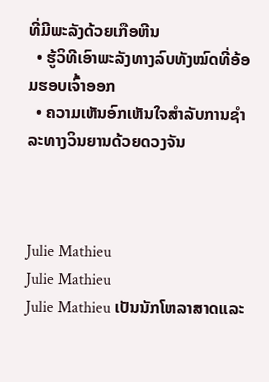ທີ່ມີພະລັງດ້ວຍເກືອຫີນ
  • ຮູ້ວິທີເອົາພະລັງທາງລົບທັງໝົດທີ່ອ້ອມຮອບເຈົ້າອອກ
  • ຄວາມເຫັນອົກເຫັນໃຈສໍາລັບການຊໍາລະທາງວິນຍານດ້ວຍດວງຈັນ



Julie Mathieu
Julie Mathieu
Julie Mathieu ເປັນນັກໂຫລາສາດແລະ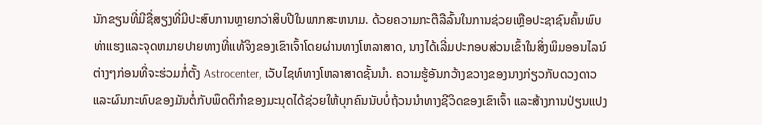ນັກຂຽນທີ່ມີຊື່ສຽງທີ່ມີປະສົບການຫຼາຍກວ່າສິບປີໃນພາກສະຫນາມ. ດ້ວຍຄວາມກະຕືລືລົ້ນໃນການຊ່ວຍເຫຼືອປະຊາຊົນຄົ້ນພົບທ່າແຮງແລະຈຸດຫມາຍປາຍທາງທີ່ແທ້ຈິງຂອງເຂົາເຈົ້າໂດຍຜ່ານທາງໂຫລາສາດ, ນາງໄດ້ເລີ່ມປະກອບສ່ວນເຂົ້າໃນສິ່ງພິມອອນໄລນ໌ຕ່າງໆກ່ອນທີ່ຈະຮ່ວມກໍ່ຕັ້ງ Astrocenter, ເວັບໄຊທ໌ທາງໂຫລາສາດຊັ້ນນໍາ. ຄວາມຮູ້ອັນກວ້າງຂວາງຂອງນາງກ່ຽວກັບດວງດາວ ແລະຜົນກະທົບຂອງມັນຕໍ່ກັບພຶດຕິກໍາຂອງມະນຸດໄດ້ຊ່ວຍໃຫ້ບຸກຄົນນັບບໍ່ຖ້ວນນໍາທາງຊີວິດຂອງເຂົາເຈົ້າ ແລະສ້າງການປ່ຽນແປງ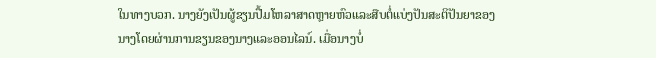ໃນທາງບວກ. ນາງຍັງເປັນຜູ້ຂຽນປື້ມໂຫລາສາດຫຼາຍຫົວແລະສືບຕໍ່ແບ່ງປັນສະຕິປັນຍາຂອງນາງໂດຍຜ່ານການຂຽນຂອງນາງແລະອອນໄລນ໌. ເມື່ອນາງບໍ່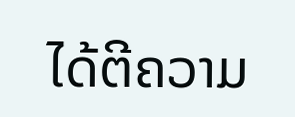ໄດ້ຕີຄວາມ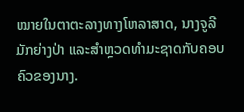ໝາຍໃນຕາຕະລາງທາງໂຫລາສາດ, ນາງຈູລີມັກຍ່າງປ່າ ແລະສຳຫຼວດທຳມະຊາດກັບຄອບຄົວຂອງນາງ.